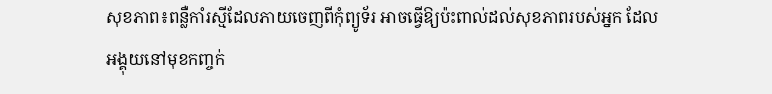សុខភាព៖ពន្លឺកាំរស្មីដែលភាយចេញពីកុំព្យូទ័រ អាចធ្វើឱ្យប៉ះពាល់ដល់សុខភាពរបស់អ្នក ដែលអង្គុយនៅមុខកញ្ចក់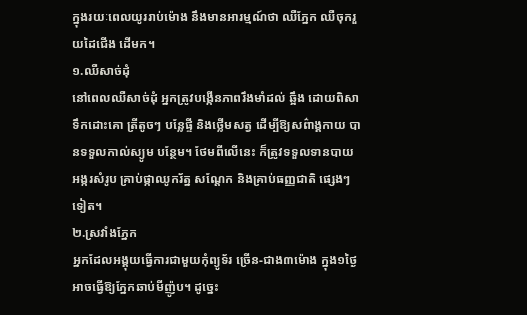ក្នុងរយៈពេលយូររាប់ម៉ោង នឹងមានអារម្មណ៍ថា ឈឺភ្នែក ឈឺចុករួយដៃជើង ដើមក។
១.ឈឺសាច់ដុំ
នៅពេលឈឺសាច់ដុំ អ្នកត្រូវបង្កើនភាពរឹងមាំដល់ ឆ្អឹង ដោយពិសាទឹកដោះគោ ត្រីតូចៗ បន្លែផ្ទី និងថ្លើមសត្វ ដើម្បីឱ្យសព៌ាង្គកាយ បានទទួលកាល់ស្យូម បន្ថែម។ ថែមពីលើនេះ ក៏ត្រូវទទួលទានបាយអង្ករសំរូប គ្រាប់ផ្កាឈូករ័ត្ន សណ្តែក និងគ្រាប់ធញ្ញជាតិ ផ្សេងៗទៀត។
២.ស្រវាំងភ្នែក
អ្នកដែលអង្គុយធ្វើការជាមួយកុំព្យូទ័រ ច្រើន-ជាង៣ម៉ោង ក្នុង១ថ្ងៃ អាចធ្វើឱ្យភ្នែកឆាប់មីញ៉ូប។ ដូច្នេះ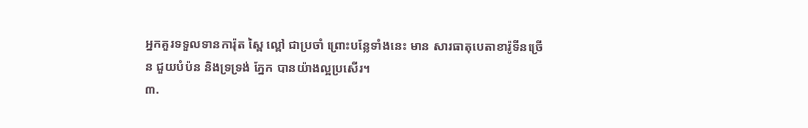អ្នកគួរទទួលទានការ៉ុត ស្ពៃ ល្ពៅ ជាប្រចាំ ព្រោះបន្លែទាំងនេះ មាន សារធាតុបេតាខារ៉ូទីនច្រើន ជួយបំប៉ន និងទ្រទ្រង់ ភ្នែក បានយ៉ាងល្អប្រសើរ។
៣.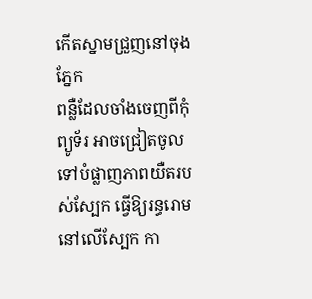កើតស្នាមជ្រួញនៅចុងភ្នែក
ពន្លឺដែលចាំងចេញពីកុំព្យូទ័រ អាចជ្រៀតចូល ទៅបំផ្លាញភាពយឺតរបស់ស្បែក ធ្វើឱ្យរន្ធរោម នៅលើស្បែក កា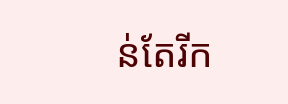ន់តែរីក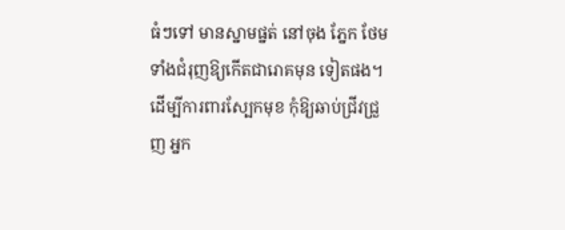ធំៗទៅ មានស្នាមផ្នត់ នៅចុង ភ្នែក ថែមទាំងជំរុញឱ្យកើតជារោគមុន ទៀតផង។ ដើម្បីការពារស្បែកមុខ កុំឱ្យឆាប់ជ្រីវជ្រួញ អ្នក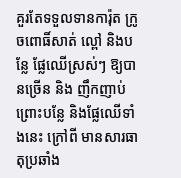គួរតែទទួលទានការ៉ុត ក្រូចពោធិ៍សាត់ ល្ពៅ និងបន្លែ ផ្លែឈើស្រស់ៗ ឱ្យបានច្រើន និង ញឹកញាប់ ព្រោះបន្លែ និងផ្លែឈើទាំងនេះ ក្រៅពី មានសារធាតុប្រឆាំង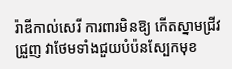រ៉ាឌីកាល់សេរី ការពារមិនឱ្យ កើតស្នាមជ្រីវជ្រួញ វាថែមទាំងជួយបំប៉នស្បែកមុខ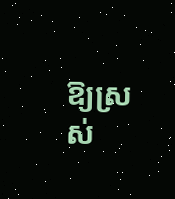ឱ្យស្រស់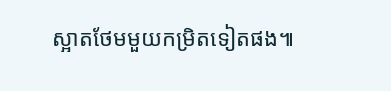ស្អាតថែមមួយកម្រិតទៀតផង៕